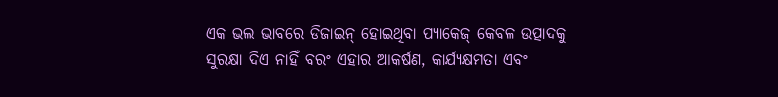ଏକ ଭଲ ଭାବରେ ଡିଜାଇନ୍ ହୋଇଥିବା ପ୍ୟାକେଜ୍ କେବଳ ଉତ୍ପାଦକୁ ସୁରକ୍ଷା ଦିଏ ନାହିଁ ବରଂ ଏହାର ଆକର୍ଷଣ, କାର୍ଯ୍ୟକ୍ଷମତା ଏବଂ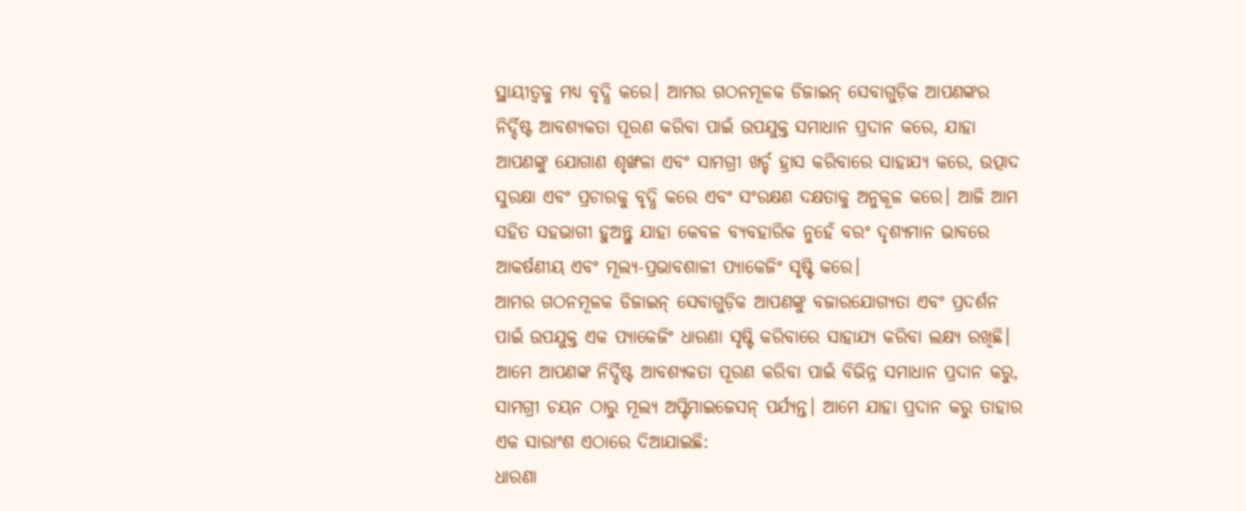ସ୍ଥାୟୀତ୍ୱକୁ ମଧ୍ୟ ବୃଦ୍ଧି କରେ। ଆମର ଗଠନମୂଳକ ଡିଜାଇନ୍ ସେବାଗୁଡ଼ିକ ଆପଣଙ୍କର ନିର୍ଦ୍ଦିଷ୍ଟ ଆବଶ୍ୟକତା ପୂରଣ କରିବା ପାଇଁ ଉପଯୁକ୍ତ ସମାଧାନ ପ୍ରଦାନ କରେ, ଯାହା ଆପଣଙ୍କୁ ଯୋଗାଣ ଶୃଙ୍ଖଳା ଏବଂ ସାମଗ୍ରୀ ଖର୍ଚ୍ଚ ହ୍ରାସ କରିବାରେ ସାହାଯ୍ୟ କରେ, ଉତ୍ପାଦ ସୁରକ୍ଷା ଏବଂ ପ୍ରଚାରକୁ ବୃଦ୍ଧି କରେ ଏବଂ ସଂରକ୍ଷଣ ଦକ୍ଷତାକୁ ଅନୁକୂଳ କରେ। ଆଜି ଆମ ସହିତ ସହଭାଗୀ ହୁଅନ୍ତୁ ଯାହା କେବଳ ବ୍ୟବହାରିକ ନୁହେଁ ବରଂ ଦୃଶ୍ୟମାନ ଭାବରେ ଆକର୍ଷଣୀୟ ଏବଂ ମୂଲ୍ୟ-ପ୍ରଭାବଶାଳୀ ପ୍ୟାକେଜିଂ ସୃଷ୍ଟି କରେ।
ଆମର ଗଠନମୂଳକ ଡିଜାଇନ୍ ସେବାଗୁଡ଼ିକ ଆପଣଙ୍କୁ ବଜାରଯୋଗ୍ୟତା ଏବଂ ପ୍ରଦର୍ଶନ ପାଇଁ ଉପଯୁକ୍ତ ଏକ ପ୍ୟାକେଜିଂ ଧାରଣା ସୃଷ୍ଟି କରିବାରେ ସାହାଯ୍ୟ କରିବା ଲକ୍ଷ୍ୟ ରଖିଛି। ଆମେ ଆପଣଙ୍କ ନିର୍ଦ୍ଦିଷ୍ଟ ଆବଶ୍ୟକତା ପୂରଣ କରିବା ପାଇଁ ବିଭିନ୍ନ ସମାଧାନ ପ୍ରଦାନ କରୁ, ସାମଗ୍ରୀ ଚୟନ ଠାରୁ ମୂଲ୍ୟ ଅପ୍ଟିମାଇଜେସନ୍ ପର୍ଯ୍ୟନ୍ତ। ଆମେ ଯାହା ପ୍ରଦାନ କରୁ ତାହାର ଏକ ସାରାଂଶ ଏଠାରେ ଦିଆଯାଇଛି:
ଧାରଣା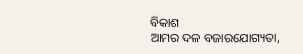ବିକାଶ
ଆମର ଦଳ ବଜାରଯୋଗ୍ୟତା,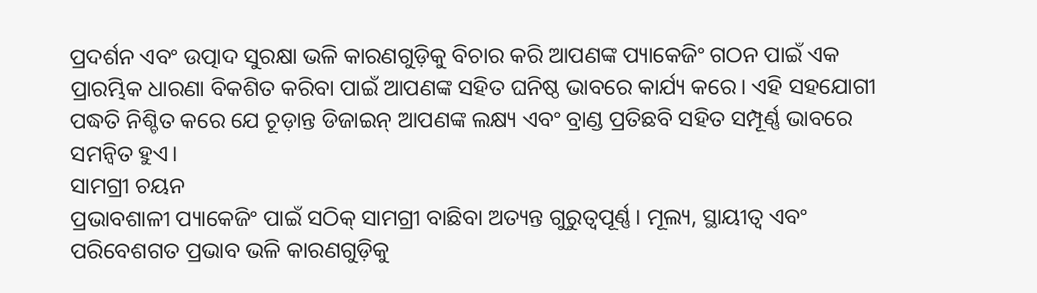ପ୍ରଦର୍ଶନ ଏବଂ ଉତ୍ପାଦ ସୁରକ୍ଷା ଭଳି କାରଣଗୁଡ଼ିକୁ ବିଚାର କରି ଆପଣଙ୍କ ପ୍ୟାକେଜିଂ ଗଠନ ପାଇଁ ଏକ ପ୍ରାରମ୍ଭିକ ଧାରଣା ବିକଶିତ କରିବା ପାଇଁ ଆପଣଙ୍କ ସହିତ ଘନିଷ୍ଠ ଭାବରେ କାର୍ଯ୍ୟ କରେ। ଏହି ସହଯୋଗୀ ପଦ୍ଧତି ନିଶ୍ଚିତ କରେ ଯେ ଚୂଡ଼ାନ୍ତ ଡିଜାଇନ୍ ଆପଣଙ୍କ ଲକ୍ଷ୍ୟ ଏବଂ ବ୍ରାଣ୍ଡ ପ୍ରତିଛବି ସହିତ ସମ୍ପୂର୍ଣ୍ଣ ଭାବରେ ସମନ୍ୱିତ ହୁଏ।
ସାମଗ୍ରୀ ଚୟନ
ପ୍ରଭାବଶାଳୀ ପ୍ୟାକେଜିଂ ପାଇଁ ସଠିକ୍ ସାମଗ୍ରୀ ବାଛିବା ଅତ୍ୟନ୍ତ ଗୁରୁତ୍ୱପୂର୍ଣ୍ଣ। ମୂଲ୍ୟ, ସ୍ଥାୟୀତ୍ୱ ଏବଂ ପରିବେଶଗତ ପ୍ରଭାବ ଭଳି କାରଣଗୁଡ଼ିକୁ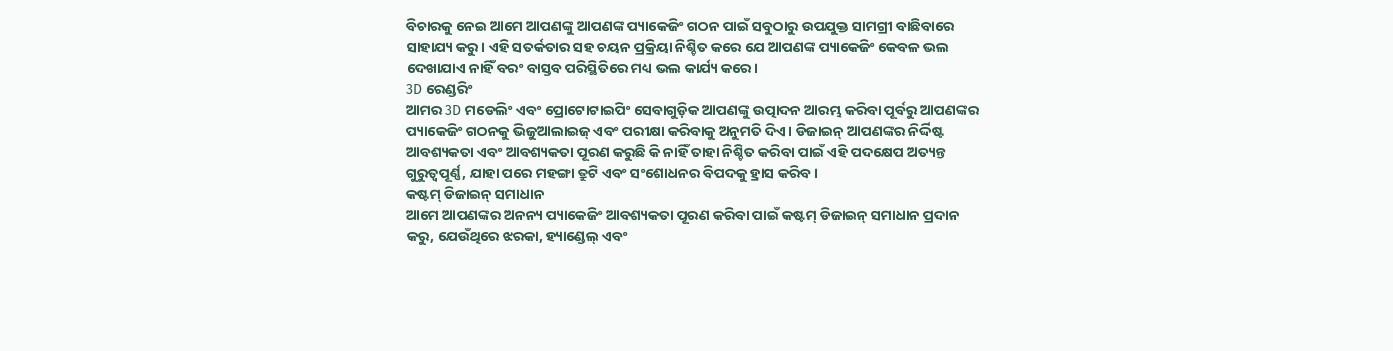ବିଚାରକୁ ନେଇ ଆମେ ଆପଣଙ୍କୁ ଆପଣଙ୍କ ପ୍ୟାକେଜିଂ ଗଠନ ପାଇଁ ସବୁଠାରୁ ଉପଯୁକ୍ତ ସାମଗ୍ରୀ ବାଛିବାରେ ସାହାଯ୍ୟ କରୁ। ଏହି ସତର୍କତାର ସହ ଚୟନ ପ୍ରକ୍ରିୟା ନିଶ୍ଚିତ କରେ ଯେ ଆପଣଙ୍କ ପ୍ୟାକେଜିଂ କେବଳ ଭଲ ଦେଖାଯାଏ ନାହିଁ ବରଂ ବାସ୍ତବ ପରିସ୍ଥିତିରେ ମଧ୍ୟ ଭଲ କାର୍ଯ୍ୟ କରେ।
3D ରେଣ୍ଡରିଂ
ଆମର 3D ମଡେଲିଂ ଏବଂ ପ୍ରୋଟୋଟାଇପିଂ ସେବାଗୁଡ଼ିକ ଆପଣଙ୍କୁ ଉତ୍ପାଦନ ଆରମ୍ଭ କରିବା ପୂର୍ବରୁ ଆପଣଙ୍କର ପ୍ୟାକେଜିଂ ଗଠନକୁ ଭିଜୁଆଲାଇଜ୍ ଏବଂ ପରୀକ୍ଷା କରିବାକୁ ଅନୁମତି ଦିଏ। ଡିଜାଇନ୍ ଆପଣଙ୍କର ନିର୍ଦ୍ଦିଷ୍ଟ ଆବଶ୍ୟକତା ଏବଂ ଆବଶ୍ୟକତା ପୂରଣ କରୁଛି କି ନାହିଁ ତାହା ନିଶ୍ଚିତ କରିବା ପାଇଁ ଏହି ପଦକ୍ଷେପ ଅତ୍ୟନ୍ତ ଗୁରୁତ୍ୱପୂର୍ଣ୍ଣ, ଯାହା ପରେ ମହଙ୍ଗା ତ୍ରୁଟି ଏବଂ ସଂଶୋଧନର ବିପଦକୁ ହ୍ରାସ କରିବ।
କଷ୍ଟମ୍ ଡିଜାଇନ୍ ସମାଧାନ
ଆମେ ଆପଣଙ୍କର ଅନନ୍ୟ ପ୍ୟାକେଜିଂ ଆବଶ୍ୟକତା ପୂରଣ କରିବା ପାଇଁ କଷ୍ଟମ୍ ଡିଜାଇନ୍ ସମାଧାନ ପ୍ରଦାନ କରୁ, ଯେଉଁଥିରେ ଝରକା, ହ୍ୟାଣ୍ଡେଲ୍ ଏବଂ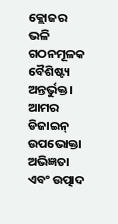କ୍ଲୋଜର ଭଳି ଗଠନମୂଳକ ବୈଶିଷ୍ଟ୍ୟ ଅନ୍ତର୍ଭୁକ୍ତ। ଆମର ଡିଜାଇନ୍ ଉପଭୋକ୍ତା ଅଭିଜ୍ଞତା ଏବଂ ଉତ୍ପାଦ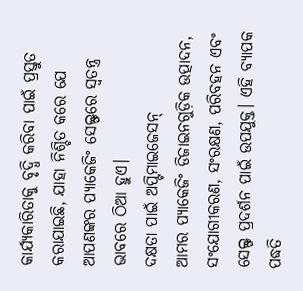କାର୍ଯ୍ୟକାରିତାକୁ ବୃଦ୍ଧି କରିବା ପାଇଁ ପ୍ରସ୍ତୁତ କରାଯାଇଛି, ଯାହା ନିଶ୍ଚିତ କରେ ଯେ ଆପଣଙ୍କର ପ୍ୟାକେଜିଂ ସେଲ୍ଫରେ ସ୍ୱତନ୍ତ୍ର ଭାବରେ ଠିଆ ହୁଏ।
ଦକ୍ଷତା ପାଇଁ ଅପ୍ଟିମାଇଜେସନ୍
ଆମର ପ୍ୟାକେଜିଂ ଡିଜାଇନଗୁଡ଼ିକ ଉତ୍ପାଦନ, ସଂଯୋଗୀକରଣ, ସଂରକ୍ଷଣ, ପରିବହନ ଏବଂ ସେଲ୍ଫ ପ୍ରଦର୍ଶନ ପାଇଁ ଉପଯୁକ୍ତ। ଏହି ବ୍ୟାପକ ପଦ୍ଧତି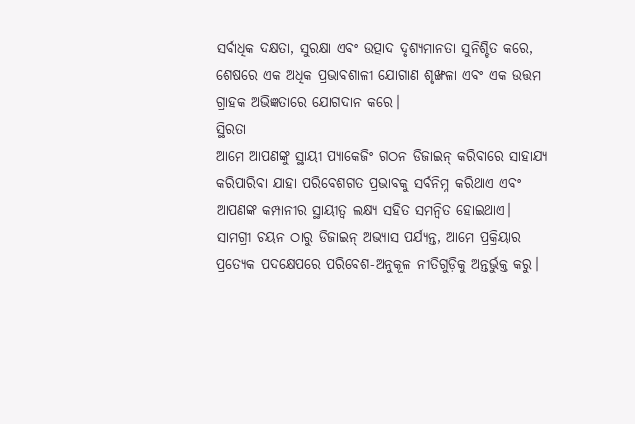ସର୍ବାଧିକ ଦକ୍ଷତା, ସୁରକ୍ଷା ଏବଂ ଉତ୍ପାଦ ଦୃଶ୍ୟମାନତା ସୁନିଶ୍ଚିତ କରେ, ଶେଷରେ ଏକ ଅଧିକ ପ୍ରଭାବଶାଳୀ ଯୋଗାଣ ଶୃଙ୍ଖଳା ଏବଂ ଏକ ଉତ୍ତମ ଗ୍ରାହକ ଅଭିଜ୍ଞତାରେ ଯୋଗଦାନ କରେ।
ସ୍ଥିରତା
ଆମେ ଆପଣଙ୍କୁ ସ୍ଥାୟୀ ପ୍ୟାକେଜିଂ ଗଠନ ଡିଜାଇନ୍ କରିବାରେ ସାହାଯ୍ୟ କରିପାରିବା ଯାହା ପରିବେଶଗତ ପ୍ରଭାବକୁ ସର୍ବନିମ୍ନ କରିଥାଏ ଏବଂ ଆପଣଙ୍କ କମ୍ପାନୀର ସ୍ଥାୟୀତ୍ୱ ଲକ୍ଷ୍ୟ ସହିତ ସମନ୍ୱିତ ହୋଇଥାଏ। ସାମଗ୍ରୀ ଚୟନ ଠାରୁ ଡିଜାଇନ୍ ଅଭ୍ୟାସ ପର୍ଯ୍ୟନ୍ତ, ଆମେ ପ୍ରକ୍ରିୟାର ପ୍ରତ୍ୟେକ ପଦକ୍ଷେପରେ ପରିବେଶ-ଅନୁକୂଳ ନୀତିଗୁଡ଼ିକୁ ଅନ୍ତର୍ଭୁକ୍ତ କରୁ।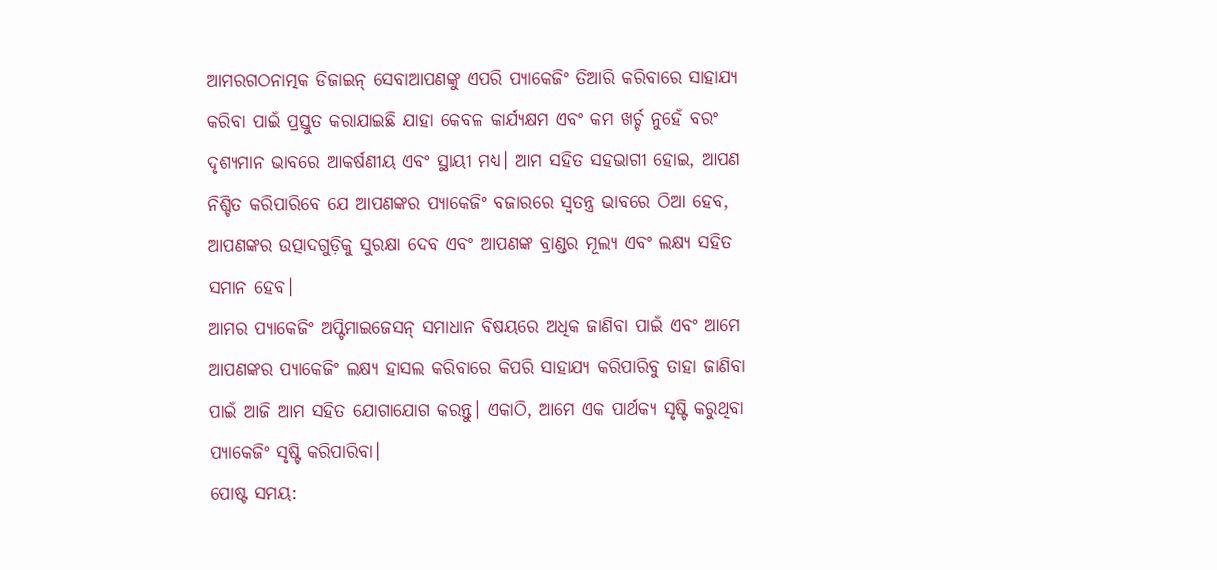ଆମରଗଠନାତ୍ମକ ଡିଜାଇନ୍ ସେବାଆପଣଙ୍କୁ ଏପରି ପ୍ୟାକେଜିଂ ତିଆରି କରିବାରେ ସାହାଯ୍ୟ କରିବା ପାଇଁ ପ୍ରସ୍ତୁତ କରାଯାଇଛି ଯାହା କେବଳ କାର୍ଯ୍ୟକ୍ଷମ ଏବଂ କମ ଖର୍ଚ୍ଚ ନୁହେଁ ବରଂ ଦୃଶ୍ୟମାନ ଭାବରେ ଆକର୍ଷଣୀୟ ଏବଂ ସ୍ଥାୟୀ ମଧ୍ୟ। ଆମ ସହିତ ସହଭାଗୀ ହୋଇ, ଆପଣ ନିଶ୍ଚିତ କରିପାରିବେ ଯେ ଆପଣଙ୍କର ପ୍ୟାକେଜିଂ ବଜାରରେ ସ୍ୱତନ୍ତ୍ର ଭାବରେ ଠିଆ ହେବ, ଆପଣଙ୍କର ଉତ୍ପାଦଗୁଡ଼ିକୁ ସୁରକ୍ଷା ଦେବ ଏବଂ ଆପଣଙ୍କ ବ୍ରାଣ୍ଡର ମୂଲ୍ୟ ଏବଂ ଲକ୍ଷ୍ୟ ସହିତ ସମାନ ହେବ।
ଆମର ପ୍ୟାକେଜିଂ ଅପ୍ଟିମାଇଜେସନ୍ ସମାଧାନ ବିଷୟରେ ଅଧିକ ଜାଣିବା ପାଇଁ ଏବଂ ଆମେ ଆପଣଙ୍କର ପ୍ୟାକେଜିଂ ଲକ୍ଷ୍ୟ ହାସଲ କରିବାରେ କିପରି ସାହାଯ୍ୟ କରିପାରିବୁ ତାହା ଜାଣିବା ପାଇଁ ଆଜି ଆମ ସହିତ ଯୋଗାଯୋଗ କରନ୍ତୁ। ଏକାଠି, ଆମେ ଏକ ପାର୍ଥକ୍ୟ ସୃଷ୍ଟି କରୁଥିବା ପ୍ୟାକେଜିଂ ସୃଷ୍ଟି କରିପାରିବା।
ପୋଷ୍ଟ ସମୟ: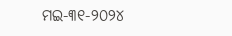ମଇ-୩୧-୨୦୨୪